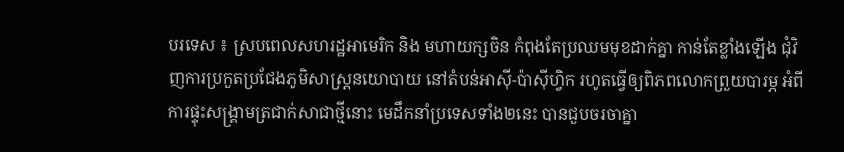បរទេស ៖ ស្របពេលសហរដ្ឋអាមេរិក និង មហាយក្សចិន កំពុងតែប្រឈមមុខដាក់គ្នា កាន់តែខ្លាំងឡើង ជុំវិញការប្រកួតប្រជែងភូមិសាស្រ្ដនយោបាយ នៅតំបន់អាស៊ី-ប៉ាស៊ីហ្វិក រហូតធ្វើឲ្យពិភពលោកព្រួយបារម្ភ អំពីការផ្ទុះសង្គ្រាមត្រជាក់សាជាថ្មីនោះ មេដឹកនាំប្រទេសទាំង២នេះ បានជួបចរចាគ្នា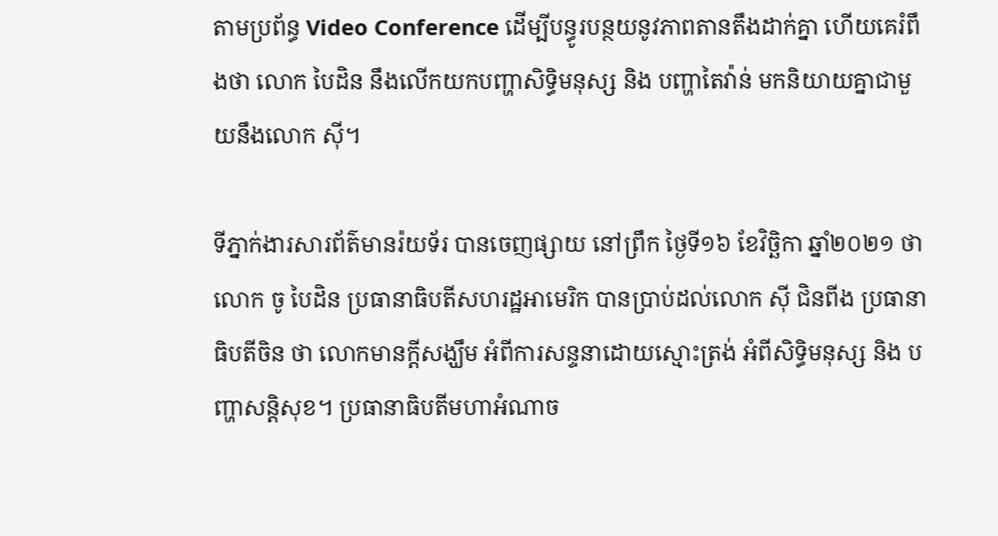តាមប្រព័ន្ធ Video Conference ដើម្បីបន្ធូរបន្ថយនូវភាពតានតឹងដាក់គ្នា ហើយគេរំពឹងថា លោក បៃដិន នឹងលើកយកបញ្ហាសិទ្ធិមនុស្ស និង បញ្ហាតៃវ៉ាន់ មកនិយាយគ្នាជាមួយនឹងលោក ស៊ី។

ទីភ្នាក់ងារសារព័ត៌មានរ៉យទ័រ បានចេញផ្សាយ នៅព្រឹក ថ្ងៃទី១៦ ខែវិច្ឆិកា ឆ្នាំ២០២១ ថា លោក ចូ បៃដិន ប្រធានាធិបតីសហរដ្ឋអាមេរិក បានប្រាប់ដល់លោក ស៊ី ជិនពីង ប្រធានាធិបតីចិន ថា លោកមានក្ដីសង្ឃឹម អំពីការសន្ទនាដោយស្មោះត្រង់ អំពីសិទ្ធិមនុស្ស និង បញ្ហាសន្ដិសុខ។ ប្រធានាធិបតីមហាអំណាច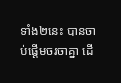ទាំង២នេះ បានចាប់ផ្ដើមចរចាគ្នា ដើ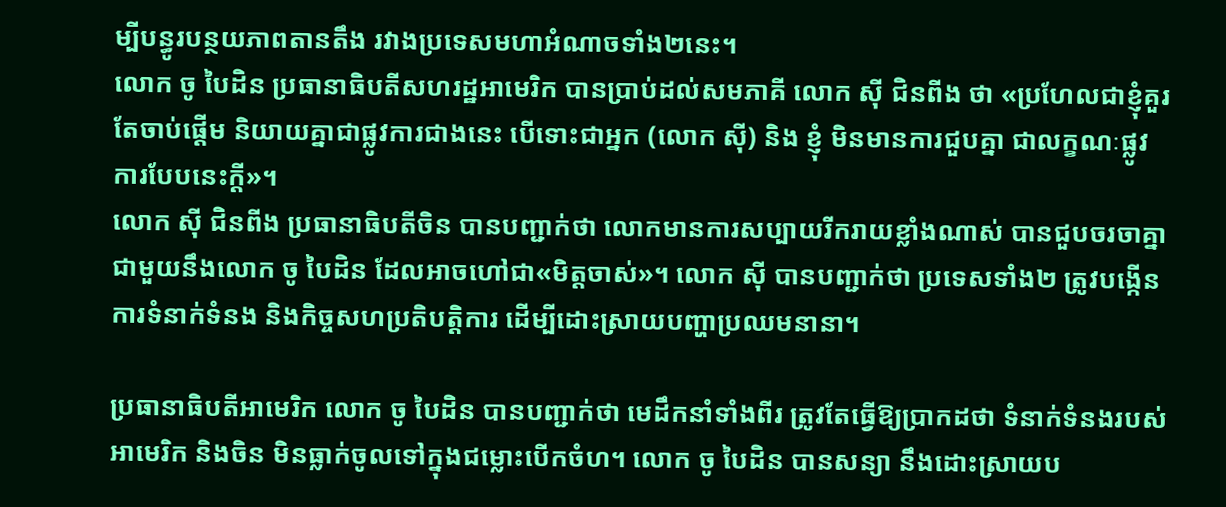ម្បីបន្ធូរបន្ថយភាពតានតឹង រវាងប្រទេសមហាអំណាចទាំង២នេះ។
លោក ចូ បៃដិន ប្រធានាធិបតីសហរដ្ឋអាមេរិក បានប្រាប់ដល់សមភាគី លោក ស៊ី ជិនពីង ថា «ប្រហែលជាខ្ញុំគួរតែចាប់ផ្តើម និយាយគ្នាជាផ្លូវការជាងនេះ បើទោះជាអ្នក (លោក ស៊ី) និង ខ្ញុំ មិនមានការជួបគ្នា ជាលក្ខណៈផ្លូវការបែបនេះក្ដី»។
លោក ស៊ី ជិនពីង ប្រធានាធិបតីចិន បានបញ្ជាក់ថា លោកមានការសប្បាយរីករាយខ្លាំងណាស់ បានជួបចរចាគ្នាជាមួយនឹងលោក ចូ បៃដិន ដែលអាចហៅជា«មិត្តចាស់»។ លោក ស៊ី បានបញ្ជាក់ថា ប្រទេសទាំង២ ត្រូវបង្កើនការទំនាក់ទំនង និងកិច្ចសហប្រតិបត្ដិការ ដើម្បីដោះស្រាយបញ្ហាប្រឈមនានា។

ប្រធានាធិបតីអាមេរិក លោក ចូ បៃដិន បានបញ្ជាក់ថា មេដឹកនាំទាំងពីរ ត្រូវតែធ្វើឱ្យប្រាកដថា ទំនាក់ទំនងរបស់អាមេរិក និងចិន មិនធ្លាក់ចូលទៅក្នុងជម្លោះបើកចំហ។ លោក ចូ បៃដិន បានសន្យា នឹងដោះស្រាយប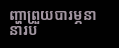ញ្ហាព្រួយបារម្ភនានារប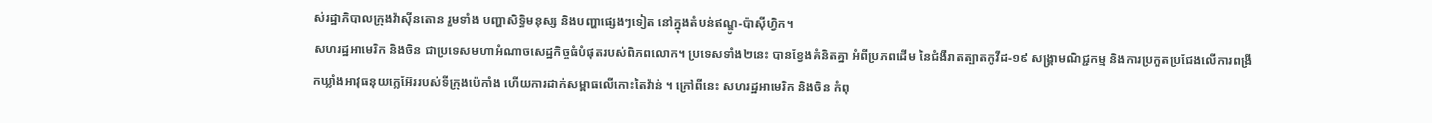ស់រដ្ឋាភិបាលក្រុងវ៉ាស៊ីនតោន រួមទាំង បញ្ហាសិទ្ធិមនុស្ស និងបញ្ហាផ្សេងៗទៀត នៅក្នុងតំបន់ឥណ្ឌូ-ប៉ាស៊ីហ្វិក។
សហរដ្ឋអាមេរិក និងចិន ជាប្រទេសមហាអំណាចសេដ្ឋកិច្ចធំបំផុតរបស់ពិភពលោក។ ប្រទេសទាំង២នេះ បានខ្វែងគំនិតគ្នា អំពីប្រភពដើម នៃជំងឺរាតត្បាតកូវីដ-១៩ សង្គ្រាមណិជ្ជកម្ម និងការប្រកួតប្រជែងលើការពង្រីកឃ្លាំងអាវុធនុយក្លេអ៊ែររបស់ទីក្រុងប៉េកាំង ហើយការដាក់សម្ពាធលើកោះតៃវ៉ាន់ ។ ក្រៅពីនេះ សហរដ្ឋអាមេរិក និងចិន កំពុ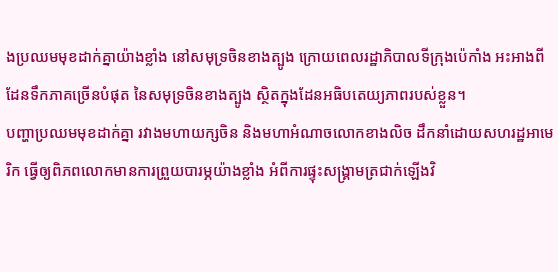ងប្រឈមមុខដាក់គ្នាយ៉ាងខ្លាំង នៅសមុទ្រចិនខាងត្បូង ក្រោយពេលរដ្ឋាភិបាលទីក្រុងប៉េកាំង អះអាងពីដែនទឹកភាគច្រើនបំផុត នៃសមុទ្រចិនខាងត្បូង ស្ថិតក្នុងដែនអធិបតេយ្យភាពរបស់ខ្លួន។
បញ្ហាប្រឈមមុខដាក់គ្នា រវាងមហាយក្សចិន និងមហាអំណាចលោកខាងលិច ដឹកនាំដោយសហរដ្ឋអាមេរិក ធ្វើឲ្យពិភពលោកមានការព្រួយបារម្ភយ៉ាងខ្លាំង អំពីការផ្ទុះសង្គ្រាមត្រជាក់ឡើងវិ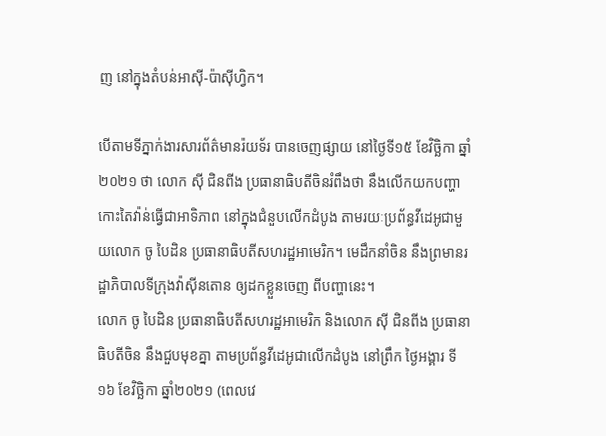ញ នៅក្នុងតំបន់អាស៊ី-ប៉ាស៊ីហ្វិក។

បើតាមទីភ្នាក់ងារសារព័ត៌មានរ៉យទ័រ បានចេញផ្សាយ នៅថ្ងៃទី១៥ ខែវិច្ឆិកា ឆ្នាំ២០២១ ថា លោក ស៊ី ជិនពីង ប្រធានាធិបតីចិនរំពឹងថា នឹងលើកយកបញ្ហាកោះតៃវ៉ាន់ធ្វើជាអាទិភាព នៅក្នុងជំនួបលើកដំបូង តាមរយៈប្រព័ន្ធវីដេអូជាមួយលោក ចូ បៃដិន ប្រធានាធិបតីសហរដ្ឋអាមេរិក។ មេដឹកនាំចិន នឹងព្រមានរដ្ឋាភិបាលទីក្រុងវ៉ាស៊ីនតោន ឲ្យដកខ្លួនចេញ ពីបញ្ហានេះ។
លោក ចូ បៃដិន ប្រធានាធិបតីសហរដ្ឋអាមេរិក និងលោក ស៊ី ជិនពីង ប្រធានាធិបតីចិន នឹងជួបមុខគ្នា តាមប្រព័ន្ធវីដេអូជាលើកដំបូង នៅព្រឹក ថ្ងៃអង្គារ ទី១៦ ខែវិច្ឆិកា ឆ្នាំ២០២១ (ពេលវេ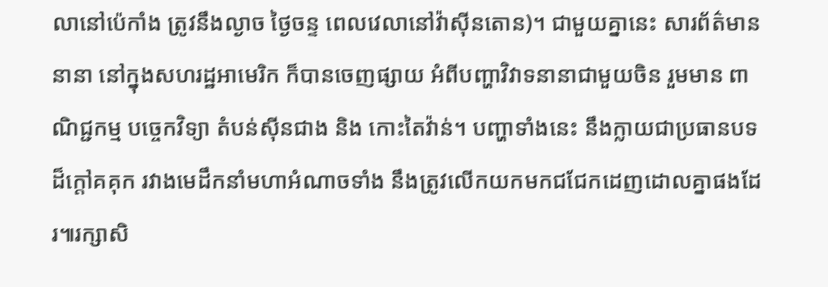លានៅប៉េកាំង ត្រូវនឹងល្ងាច ថ្ងៃចន្ទ ពេលវេលានៅវ៉ាស៊ីនតោន)។ ជាមួយគ្នានេះ សារព័ត៌មាននានា នៅក្នុងសហរដ្ឋអាមេរិក ក៏បានចេញផ្សាយ អំពីបញ្ហាវិវាទនានាជាមួយចិន រួមមាន ពាណិជ្ជកម្ម បច្ចេកវិទ្យា តំបន់ស៊ីនជាង និង កោះតៃវ៉ាន់។ បញ្ហាទាំងនេះ នឹងក្លាយជាប្រធានបទដ៏ក្តៅគគុក រវាងមេដឹកនាំមហាអំណាចទាំង នឹងត្រូវលើកយកមកជជែកដេញដោលគ្នាផងដែរ៕រក្សាសិ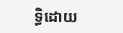ទ្ធិដោយ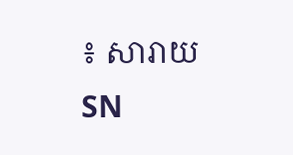៖ សារាយSN